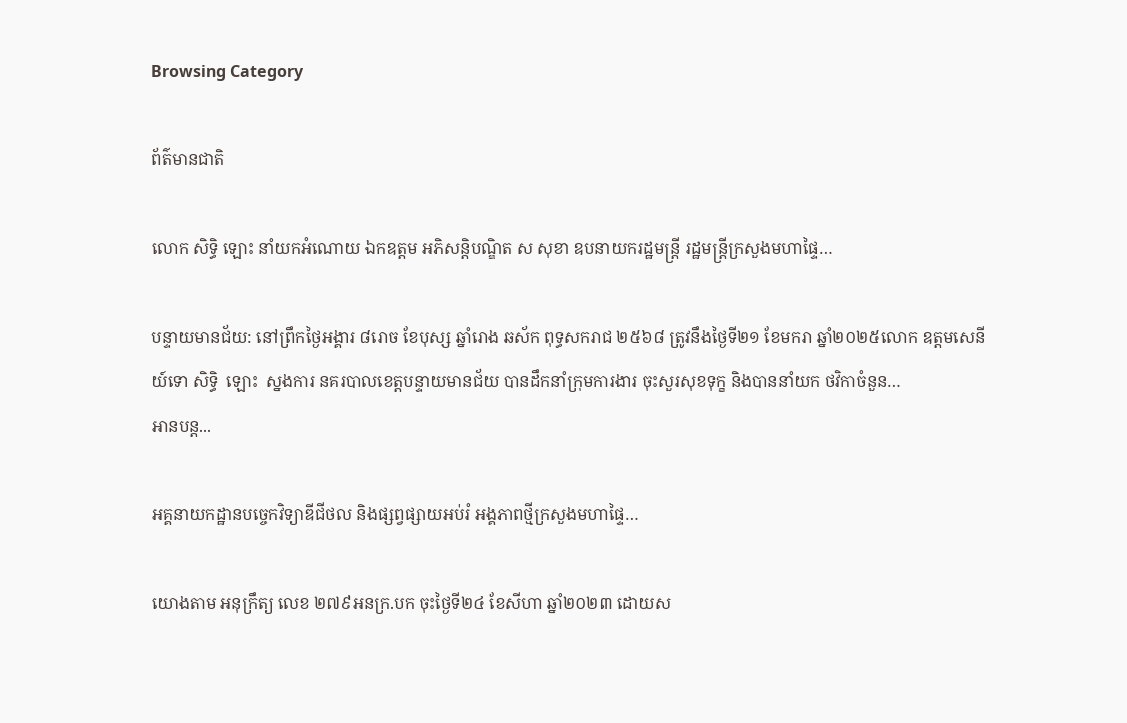Browsing Category

ព័ត៌មានជាតិ

លោក សិទ្ធិ ឡោះ នាំយកអំណោយ ឯកឧត្តម អភិសន្តិបណ្ឌិត ស សុខា ឧបនាយករដ្ឋមន្ត្រី រដ្ឋមន្រ្តីក្រសួងមហាផ្ទៃ…

បន្ទាយមានជ័យ: នៅព្រឹកថ្ងៃអង្គារ ៨រោច ខែបុស្ស ឆ្នាំរោង ឆស័ក ពុទ្ធសករាជ ២៥៦៨ ត្រូវនឹងថ្ងៃទី២១ ខែមករា ឆ្នាំ២០២៥លោក ឧត្តមសេនីយ៍ទោ សិទ្ធិ  ឡោះ  ស្នងការ នគរបាលខេត្តបន្ទាយមានជ័យ បានដឹកនាំក្រុមការងារ ចុះសួរសុខទុក្ខ និងបាននាំយក ថវិកាចំនួន…
អានបន្ត...

អគ្គនាយកដ្ឋានបច្ចេកវិទ្យាឌីជីថល និងផ្សព្វផ្សាយអប់រំ អង្គភាពថ្មីក្រសួងមហាផ្ទៃ…

យោងតាម អនុក្រឹត្យ លេខ ២៧៩អនក្រ.បក ចុះថ្ងៃទី២៤ ខែសីហា ឆ្នាំ២០២៣ ដោយស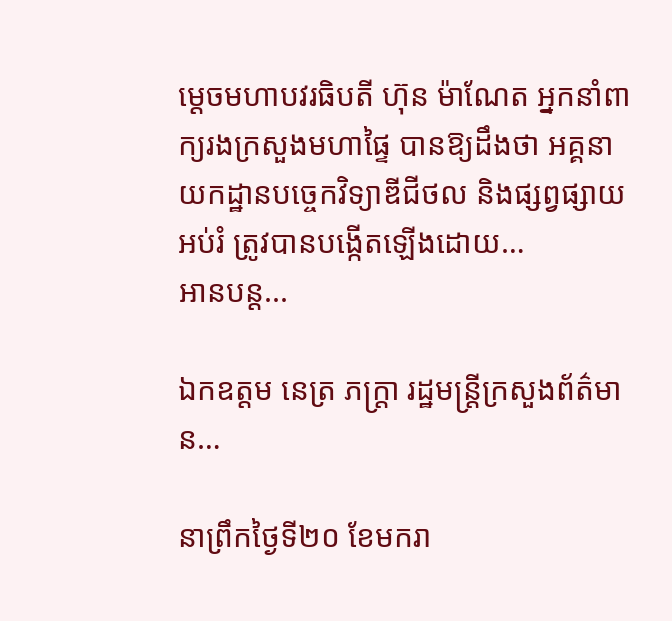ម្ដេចមហាបវរធិបតី ហ៊ុន ម៉ាណែត អ្នកនាំពាក្យរងក្រសួងមហាផ្ទៃ បានឱ្យដឹងថា អគ្គនាយកដ្ឋានបច្ចេកវិទ្យាឌីជីថល និងផ្សព្វផ្សាយអប់រំ ត្រូវបានបង្កើតឡើងដោយ…
អានបន្ត...

ឯកឧត្តម នេត្រ ភក្ត្រា រដ្ឋមន្ត្រីក្រសួងព័ត៌មាន…

នាព្រឹកថ្ងៃទី២០ ខែមករា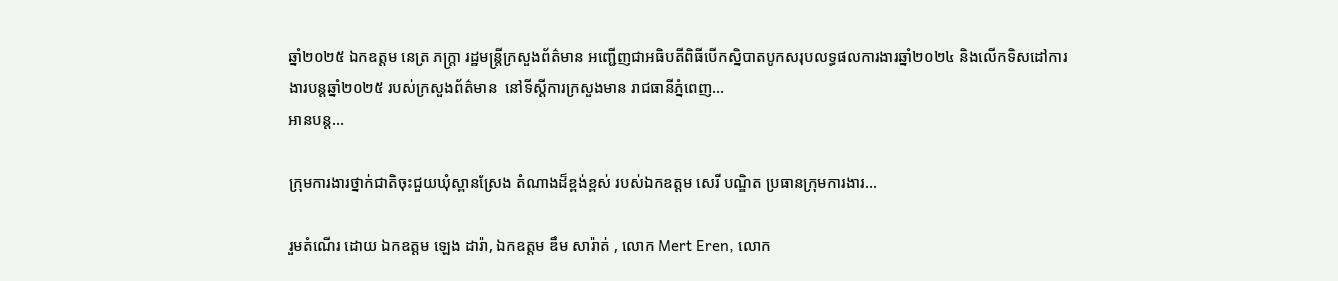ឆ្នាំ២០២៥ ឯកឧត្តម នេត្រ ភក្ត្រា រដ្ឋមន្ត្រីក្រសួងព័ត៌មាន អញ្ជើញជាអធិបតីពិធីបើកស្និបាតបូកសរុបលទ្ធផលការងារឆ្នាំ២០២៤ និងលើកទិសដៅការងារបន្តឆ្នាំ២០២៥ របស់ក្រសួងព័ត៌មាន  នៅទីស្តីការក្រសួងមាន រាជធានីភ្នំពេញ…
អានបន្ត...

ក្រុមការងារថ្នាក់ជាតិចុះជួយឃុំស្ពានស្រែង តំណាងដ៏ខ្ពង់ខ្ពស់ របស់ឯកឧត្តម សេរី បណ្ឌិត ប្រធានក្រុមការងារ…

រួមតំណើរ ដោយ ឯកឧត្តម ឡេង ដារ៉ា, ឯកឧត្តម ឌឹម សារ៉ាត់ , លោក Mert Eren, លោក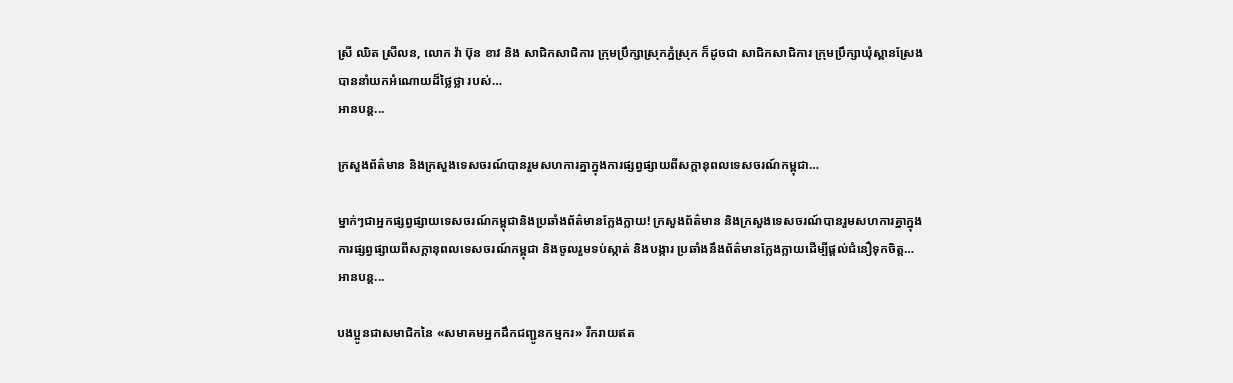ស្រី ឈិត ស្រីលន, លោក វ៉ា ប៊ុន ខាវ និង សាជិកសាជិការ ក្រុមប្រឹក្សាស្រុកភ្នំស្រុក ក៏ដូចជា សាជិកសាជិការ ក្រុមប្រឹក្សាឃុំស្ពានស្រែង បាននាំយកអំណោយដ៏ថ្លៃថ្លា របស់…
អានបន្ត...

ក្រសួងព័ត៌មាន និងក្រសួងទេសចរណ៍បានរួមសហការគ្នាក្នុងការផ្សព្វផ្សាយពីសក្តានុពលទេសចរណ៍កម្ពុជា…

ម្នាក់ៗជាអ្នកផ្សព្វផ្សាយទេសចរណ៍កម្ពុជានិងប្រឆាំងព័ត៌មានក្លែងក្លាយ! ក្រសួងព័ត៌មាន និងក្រសួងទេសចរណ៍បានរួមសហការគ្នាក្នុងការផ្សព្វផ្សាយពីសក្តានុពលទេសចរណ៍កម្ពុជា និងចូលរួមទប់ស្កាត់ និងបង្ការ ប្រឆាំងនឹងព័ត៌មានក្លែងក្លាយដើម្បីផ្តល់ជំនឿទុកចិត្ត…
អានបន្ត...

បងប្អូនជាសមាជិកនៃ «សមាគមអ្នកដឹកជញ្ជូនកម្មករ» រីករាយឥត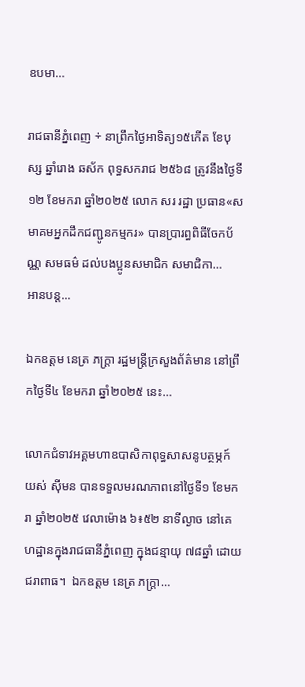ឧបមា…

រាជធានីភ្នំពេញ ÷ នាព្រឹកថ្ងៃអាទិត្យ១៥កេីត ខែបុស្ស ឆ្នាំរោង ឆស័ក ពុទ្ធសករាជ ២៥៦៨ ត្រូវនឹងថ្ងៃទី១២ ខែមករា ឆ្នាំ២០២៥ លោក សរ រដ្ឋា ប្រធាន«សមាគមអ្នកដឹកជញ្ជូនកម្មករ» បានប្រារព្ធពិធីចែកប័ណ្ណ សមធម៌ ដល់បងប្អូនសមាជិក សមាជិកា…
អានបន្ត...

ឯកឧត្តម នេត្រ ភក្ត្រា រដ្ឋមន្ត្រីក្រសួងព័ត៌មាន នៅព្រឹកថ្ងៃទី៤ ខែមករា ឆ្នាំ២០២៥ នេះ…

លោកជំទាវអគ្គមហាឧបាសិកាពុទ្ធសាសនូបត្ថម្ភក៍ យស់ ស៊ីមន បានទទួលមរណភាពនៅថ្ងៃទី១ ខែមករា ឆ្នាំ២០២៥ វេលាម៉ោង ៦៖៥២ នាទីល្ងាច នៅគេហដ្ឋានក្នុងរាជធានីភ្នំពេញ ក្នុងជន្មាយុ ៧៨ឆ្នាំ ដោយជរាពាធ។  ឯកឧត្តម នេត្រ ភក្ត្រា…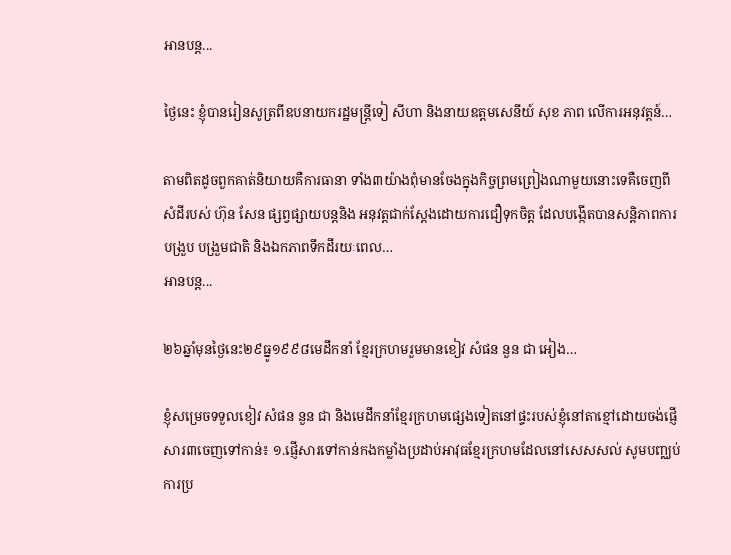អានបន្ត...

ថ្ងៃនេះ ខ្ញុំបានរៀនសូត្រពីឧបនាយករដ្ឋមន្ត្រីទៀ សីហា និងនាយឧត្តមសេនីយ៍ សុខ ភាព លើការអនុវត្តន៍…

តាមពិតដូចពួកគាត់និយាយគឺការធានា ទាំង៣យ៉ាងពុំមានចែងក្នុងកិច្ចព្រមព្រៀងណាមួយនោះទេគឺចេញពី សំដីរបស់ ហ៊ុន សែន ផ្សព្វផ្សាយបន្តនិង អនុវត្តជាក់ស្តែងដោយការជឿទុកចិត្ត ដែលបង្កើតបានសន្តិភាពការបង្រួប បង្រួមជាតិ និងឯកភាពទឹកដីរយៈពេល…
អានបន្ត...

២៦ឆ្នាំមុនថ្ងៃនេះ២៩ធ្នូ១៩៩៨មេដឹកនាំ ខ្មែរក្រហមរួមមានខៀវ សំផន នួន ជា អៀង…

ខ្ញុំសម្រេចទទួលខៀវ សំផន នួន ជា និងមេដឹកនាំខ្មែរក្រហមផ្សេងទៀតនៅផ្ទះរបស់ខ្ញុំនៅតាខ្មៅដោយចង់ផ្ញើសារ៣ចេញទៅកាន់៖ ១.ផ្ញើសារទៅកាន់កងកម្លាំងប្រដាប់អាវុធខ្មែរក្រហមដែលនៅសេសសល់ សូមបញ្ឈប់ការប្រ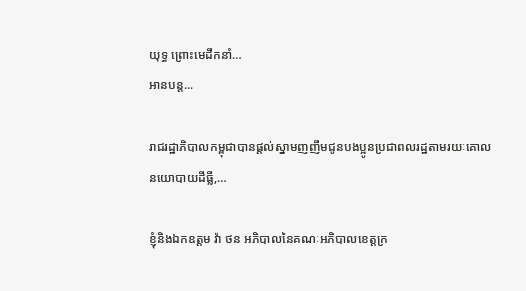យុទ្ធ ព្រោះមេដឹកនាំ…
អានបន្ត...

រាជរដ្ឋាភិបាលកម្ពុជាបានផ្តល់ស្នាមញញឹមជូនបងប្អូនប្រជាពលរដ្ឋតាមរយៈគោលនយោបាយដីធ្លី,…

ខ្ញុំនិងឯកឧត្តម វ៉ា ថន អភិបាលនៃគណៈអភិបាលខេត្តក្រ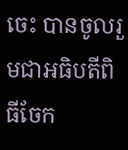ចេះ បានចូលរួមជាអធិបតីពិធីចែក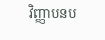វិញ្ញាបនប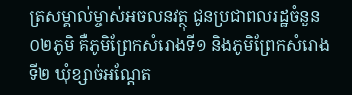ត្រសម្គាល់ម្ចាស់អចលនវត្ថុ ជូនប្រជាពលរដ្ឋចំនួន០២ភូមិ គឺភូមិព្រែកសំរោងទី១ និងភូមិព្រែកសំរោងទី២ ឃុំខ្សាច់អណ្តែត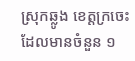ស្រុកឆ្លូង ខេត្តក្រចេះ ដែលមានចំនួន ១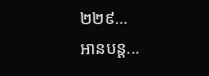២២៩…
អានបន្ត...